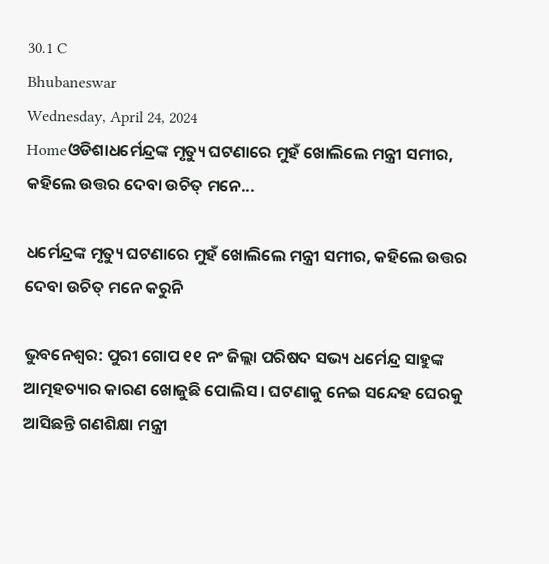30.1 C
Bhubaneswar
Wednesday, April 24, 2024
Homeଓଡିଶାଧର୍ମେନ୍ଦ୍ରଙ୍କ ମୃତ୍ୟୁ ଘଟଣାରେ ମୁହଁ ଖୋଲିଲେ ମନ୍ତ୍ରୀ ସମୀର, କହିଲେ ଉତ୍ତର ଦେବା ଉଚିତ୍‌ ମନେ...

ଧର୍ମେନ୍ଦ୍ରଙ୍କ ମୃତ୍ୟୁ ଘଟଣାରେ ମୁହଁ ଖୋଲିଲେ ମନ୍ତ୍ରୀ ସମୀର, କହିଲେ ଉତ୍ତର ଦେବା ଉଚିତ୍‌ ମନେ କରୁନି

ଭୁବନେଶ୍ବର: ପୁରୀ ଗୋପ ୧୧ ନଂ ଜିଲ୍ଲା ପରିଷଦ ସଭ୍ୟ ଧର୍ମେନ୍ଦ୍ର ସାହୁଙ୍କ ଆତ୍ମହତ୍ୟାର କାରଣ ଖୋଜୁଛି ପୋଲିସ । ଘଟଣାକୁ ନେଇ ସନ୍ଦେହ ଘେରକୁ ଆସିଛନ୍ତି ଗଣଶିକ୍ଷା ମନ୍ତ୍ରୀ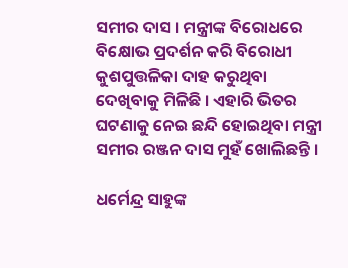ସମୀର ଦାସ । ମନ୍ତ୍ରୀଙ୍କ ବିରୋଧରେ ବିକ୍ଷୋଭ ପ୍ରଦର୍ଶନ କରି ବିରୋଧୀ କୁଶପୁତ୍ତଳିକା ଦାହ କରୁଥିବା ଦେଖିବାକୁ ମିଳିଛି । ଏହାରି ଭିତର ଘଟଣାକୁ ନେଇ ଛନ୍ଦି ହୋଇଥିବା ମନ୍ତ୍ରୀ ସମୀର ରଞ୍ଜନ ଦାସ ମୁହଁ ଖୋଲିଛନ୍ତି ।

ଧର୍ମେନ୍ଦ୍ର ସାହୁଙ୍କ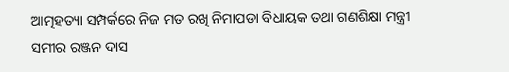ଆତ୍ମହତ୍ୟା ସମ୍ପର୍କରେ ନିଜ ମତ ରଖି ନିମାପଡା ବିଧାୟକ ତଥା ଗଣଶିକ୍ଷା ମନ୍ତ୍ରୀ ସମୀର ରଞ୍ଜନ ଦାସ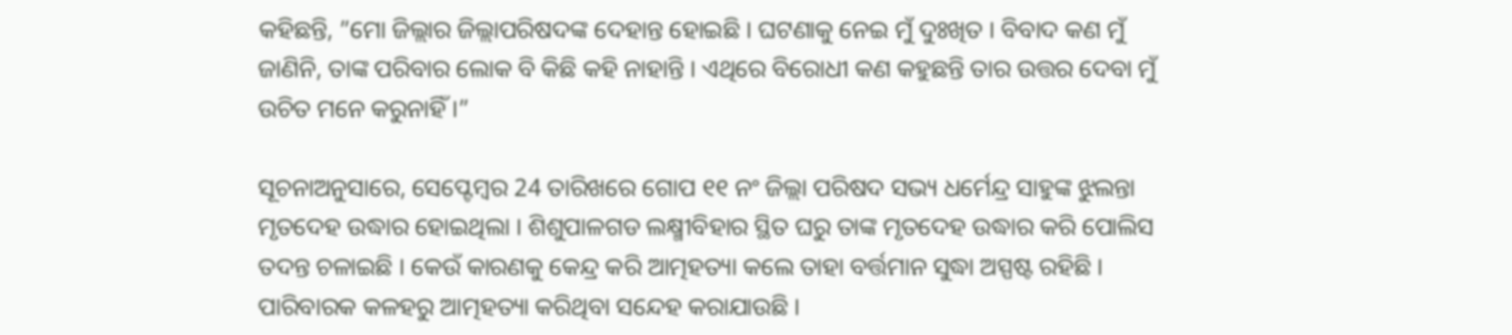କହିଛନ୍ତି, ”ମୋ ଜିଲ୍ଲାର ଜିଲ୍ଲାପରିଷଦଙ୍କ ଦେହାନ୍ତ ହୋଇଛି । ଘଟଣାକୁ ନେଇ ମୁଁ ଦୁଃଖିତ । ବିବାଦ କଣ ମୁଁ ଜାଣିନି, ତାଙ୍କ ପରିବାର ଲୋକ ବି କିଛି କହି ନାହାନ୍ତି । ଏଥିରେ ବିରୋଧୀ କଣ କହୁଛନ୍ତି ତାର ଉତ୍ତର ଦେବା ମୁଁ ଉଚିତ ମନେ କରୁନାହିଁ ।”

ସୂଚନାଅନୁସାରେ, ସେପ୍ଟେମ୍ବର 24 ତାରିଖରେ ଗୋପ ୧୧ ନଂ ଜିଲ୍ଲା ପରିଷଦ ସଭ୍ୟ ଧର୍ମେନ୍ଦ୍ର ସାହୁଙ୍କ ଝୁଲନ୍ତା ମୃତଦେହ ଉଦ୍ଧାର ହୋଇଥିଲା । ଶିଶୁପାଳଗଡ ଲକ୍ଷ୍ମୀବିହାର ସ୍ଥିତ ଘରୁ ତାଙ୍କ ମୃତଦେହ ଉଦ୍ଧାର କରି ପୋଲିସ ତଦନ୍ତ ଚଳାଇଛି । କେଉଁ କାରଣକୁ କେନ୍ଦ୍ର କରି ଆତ୍ମହତ୍ୟା କଲେ ତାହା ବର୍ତ୍ତମାନ ସୁଦ୍ଧା ଅସ୍ପଷ୍ଟ ରହିଛି । ପାରିବାରକ କଳହରୁ ଆତ୍ମହତ୍ୟା କରିଥିବା ସନ୍ଦେହ କରାଯାଉଛି ।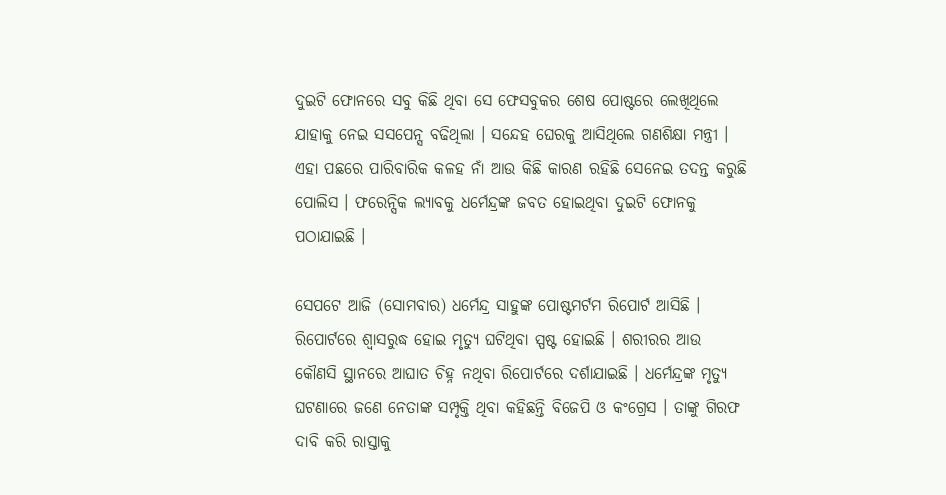ଦୁଇଟି ଫୋନରେ ସବୁ କିଛି ଥିବା ସେ ଫେସବୁକର ଶେଷ ପୋଷ୍ଟରେ ଲେଖିଥିଲେ ଯାହାକୁ ନେଇ ସସପେନ୍ସ ବଢିଥିଲା । ସନ୍ଦେହ ଘେରକୁ ଆସିଥିଲେ ଗଣଶିକ୍ଷା ମନ୍ତ୍ରୀ । ଏହା ପଛରେ ପାରିବାରିକ କଳହ ନାଁ ଆଉ କିଛି କାରଣ ରହିଛି ସେନେଇ ତଦନ୍ତ କରୁଛି ପୋଲିସ । ଫରେନ୍ସିକ ଲ୍ୟାବକୁ ଧର୍ମେନ୍ଦ୍ରଙ୍କ ଜବତ ହୋଇଥିବା ଦୁଇଟି ଫୋନକୁ ପଠାଯାଇଛି ।

ସେପଟେ ଆଜି (ସୋମବାର) ଧର୍ମେନ୍ଦ୍ର ସାହୁଙ୍କ ପୋଷ୍ଟମର୍ଟମ ରିପୋର୍ଟ ଆସିଛି । ରିପୋର୍ଟରେ ଶ୍ୱାସରୁଦ୍ଧ ହୋଇ ମୃତ୍ୟୁ ଘଟିଥିବା ସ୍ପଷ୍ଟ ହୋଇଛି । ଶରୀରର ଆଉ କୌଣସି ସ୍ଥାନରେ ଆଘାତ ଚିହ୍ନ ନଥିବା ରିପୋର୍ଟରେ ଦର୍ଶାଯାଇଛି । ଧର୍ମେନ୍ଦ୍ରଙ୍କ ମୃତ୍ୟୁ ଘଟଣାରେ ଜଣେ ନେତାଙ୍କ ସମ୍ପୃକ୍ତି ଥିବା କହିଛନ୍ତି ବିଜେପି ଓ କଂଗ୍ରେସ । ତାଙ୍କୁ ଗିରଫ ଦାବି କରି ରାସ୍ତାକୁ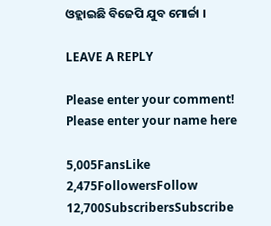ଓହ୍ଲାଇଛି ବିଜେପି ଯୁବ ମୋର୍ଚ୍ଚା ।

LEAVE A REPLY

Please enter your comment!
Please enter your name here

5,005FansLike
2,475FollowersFollow
12,700SubscribersSubscribe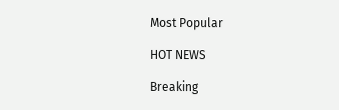Most Popular

HOT NEWS

Breaking